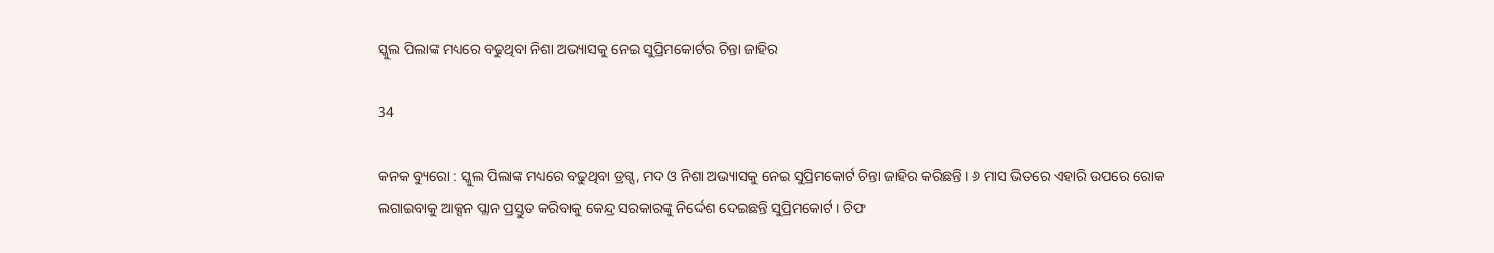ସ୍କୁଲ ପିଲାଙ୍କ ମଧ୍ୟରେ ବଢୁଥିବା ନିଶା ଅଭ୍ୟାସକୁ ନେଇ ସୁପ୍ରିମକୋର୍ଟର ଚିନ୍ତା ଜାହିର

34

କନକ ବ୍ୟୁରୋ : ସ୍କୁଲ ପିଲାଙ୍କ ମଧ୍ୟରେ ବଢୁଥିବା ଡ୍ରଗ୍ସ, ମଦ ଓ ନିଶା ଅଭ୍ୟାସକୁ ନେଇ ସୁପ୍ରିମକୋର୍ଟ ଚିନ୍ତା ଜାହିର କରିଛନ୍ତି । ୬ ମାସ ଭିତରେ ଏହାରି ଉପରେ ରୋକ ଲଗାଇବାକୁ ଆକ୍ସନ ପ୍ଲାନ ପ୍ରସ୍ତୁତ କରିବାକୁ କେନ୍ଦ୍ର ସରକାରଙ୍କୁ ନିର୍ଦ୍ଦେଶ ଦେଇଛନ୍ତି ସୁପ୍ରିମକୋର୍ଟ । ଚିଫ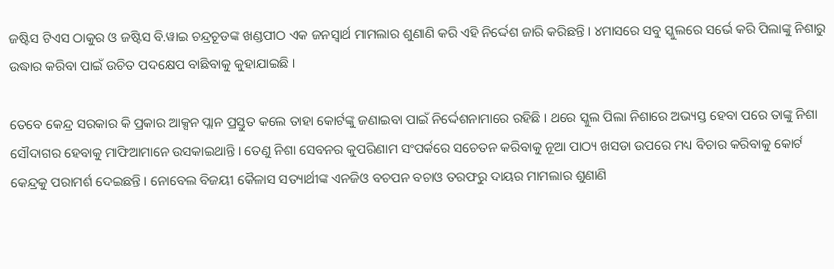ଜଷ୍ଟିସ ଟିଏସ ଠାକୁର ଓ ଜଷ୍ଟିସ ବି.ୱାଇ ଚନ୍ଦ୍ରଚୂଡଙ୍କ ଖଣ୍ଡପୀଠ ଏକ ଜନସ୍ୱାର୍ଥ ମାମଲାର ଶୁଣାଣି କରି ଏହି ନିର୍ଦ୍ଦେଶ ଜାରି କରିଛନ୍ତି । ୪ମାସରେ ସବୁ ସ୍କୁଲରେ ସର୍ଭେ କରି ପିଲାଙ୍କୁ ନିଶାରୁ ଉଦ୍ଧାର କରିବା ପାଇଁ ଉଚିତ ପଦକ୍ଷେପ ବାଛିବାକୁ କୁହାଯାଇଛି ।

ତେବେ କେନ୍ଦ୍ର ସରକାର କି ପ୍ରକାର ଆକ୍ସନ ପ୍ଲାନ ପ୍ରସ୍ତୁତ କଲେ ତାହା କୋର୍ଟଙ୍କୁ ଜଣାଇବା ପାଇଁ ନିର୍ଦ୍ଦେଶନାମାରେ ରହିଛି । ଥରେ ସ୍କୁଲ ପିଲା ନିଶାରେ ଅଭ୍ୟସ୍ତ ହେବା ପରେ ତାଙ୍କୁ ନିଶା ସୌଦାଗର ହେବାକୁ ମାଫିଆମାନେ ଉସକାଇଥାନ୍ତି । ତେଣୁ ନିଶା ସେବନର କୁପରିଣାମ ସଂପର୍କରେ ସଚେତନ କରିବାକୁ ନୂଆ ପାଠ୍ୟ ଖସଡା ଉପରେ ମଧ୍ୟ ବିଚାର କରିବାକୁ କୋର୍ଟ କେନ୍ଦ୍ରକୁ ପରାମର୍ଶ ଦେଇଛନ୍ତି । ନୋବେଲ ବିଜୟୀ କୈଳାସ ସତ୍ୟାର୍ଥୀଙ୍କ ଏନଜିଓ ବଚପନ ବଚାଓ ତରଫରୁ ଦାୟର ମାମଲାର ଶୁଣାଣି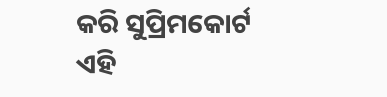କରି ସୁପ୍ରିମକୋର୍ଟ ଏହି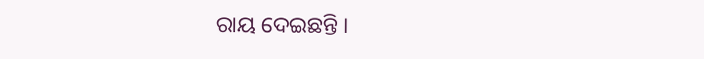ରାୟ ଦେଇଛନ୍ତି ।